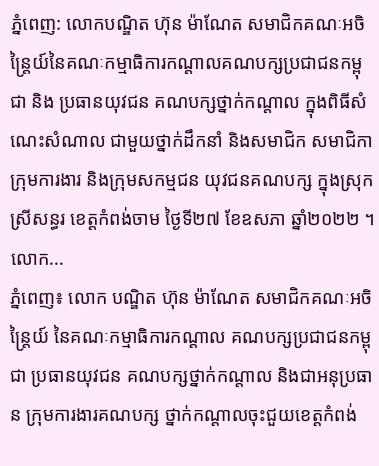ភ្នំពេញ: លោកបណ្ឌិត ហ៊ុន ម៉ាណែត សមាជិកគណៈអចិន្ត្រៃយ៍នៃគណៈកម្មាធិការកណ្តាលគណបក្សប្រជាជនកម្ពុជា និង ប្រធានយុវជន គណបក្សថ្នាក់កណ្តាល ក្នុងពិធីសំណេះសំណាល ជាមួយថ្នាក់ដឹកនាំ និងសមាជិក សមាជិកា ក្រុមការងារ និងក្រុមសកម្មជន យុវជនគណបក្ស ក្នុងស្រុកស្រីសន្ធរ ខេត្តកំពង់ចាម ថ្ងៃទី២៧ ខែឧសភា ឆ្នាំ២០២២ ។ លោក...
ភ្នំពេញ៖ លោក បណ្ឌិត ហ៊ុន ម៉ាណែត សមាជិកគណៈអចិន្ត្រៃយ៍ នៃគណៈកម្មាធិការកណ្តាល គណបក្សប្រជាជនកម្ពុជា ប្រធានយុវជន គណបក្សថ្នាក់កណ្តាល និងជាអនុប្រធាន ក្រុមការងារគណបក្ស ថ្នាក់កណ្តាលចុះជួយខេត្តកំពង់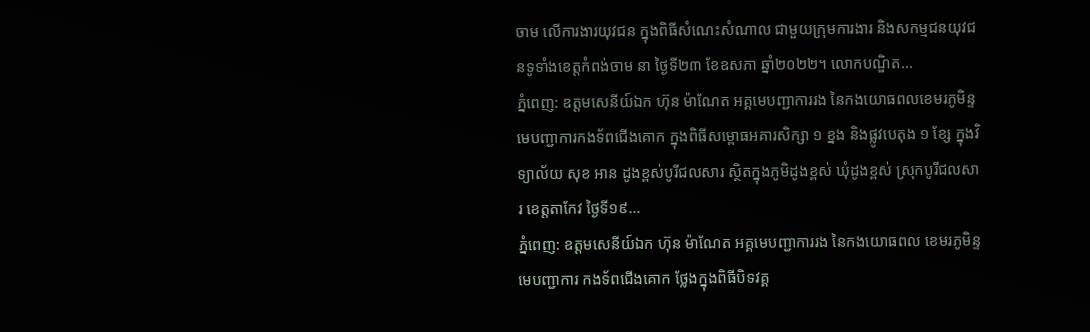ចាម លើការងារយុវជន ក្នុងពិធីសំណេះសំណាល ជាមួយក្រុមការងារ និងសកម្មជនយុវជនទូទាំងខេត្តកំពង់ចាម នា ថ្ងៃទី២៣ ខែឧសភា ឆ្នាំ២០២២។ លោកបណ្ឌិត...
ភ្នំពេញ: ឧត្តមសេនីយ៍ឯក ហ៊ុន ម៉ាណែត អគ្គមេបញ្ជាការរង នៃកងយោធពលខេមរភូមិន្ទ មេបញ្ជាការកងទ័ពជើងគោក ក្នុងពិធីសម្ពោធអគារសិក្សា ១ ខ្នង និងផ្លូវបេតុង ១ ខ្សែ ក្នុងវិទ្យាល័យ សុខ អាន ដូងខ្ពស់បូរីជលសារ ស្ថិតក្នុងភូមិដូងខ្ពស់ ឃុំដូងខ្ពស់ ស្រុកបូរីជលសារ ខេត្តតាកែវ ថ្ងៃទី១៩...
ភ្នំពេញ: ឧត្តមសេនីយ៍ឯក ហ៊ុន ម៉ាណែត អគ្គមេបញ្ជាការរង នៃកងយោធពល ខេមរភូមិន្ទ មេបញ្ជាការ កងទ័ពជើងគោក ថ្លែងក្នុងពិធីបិទវគ្គ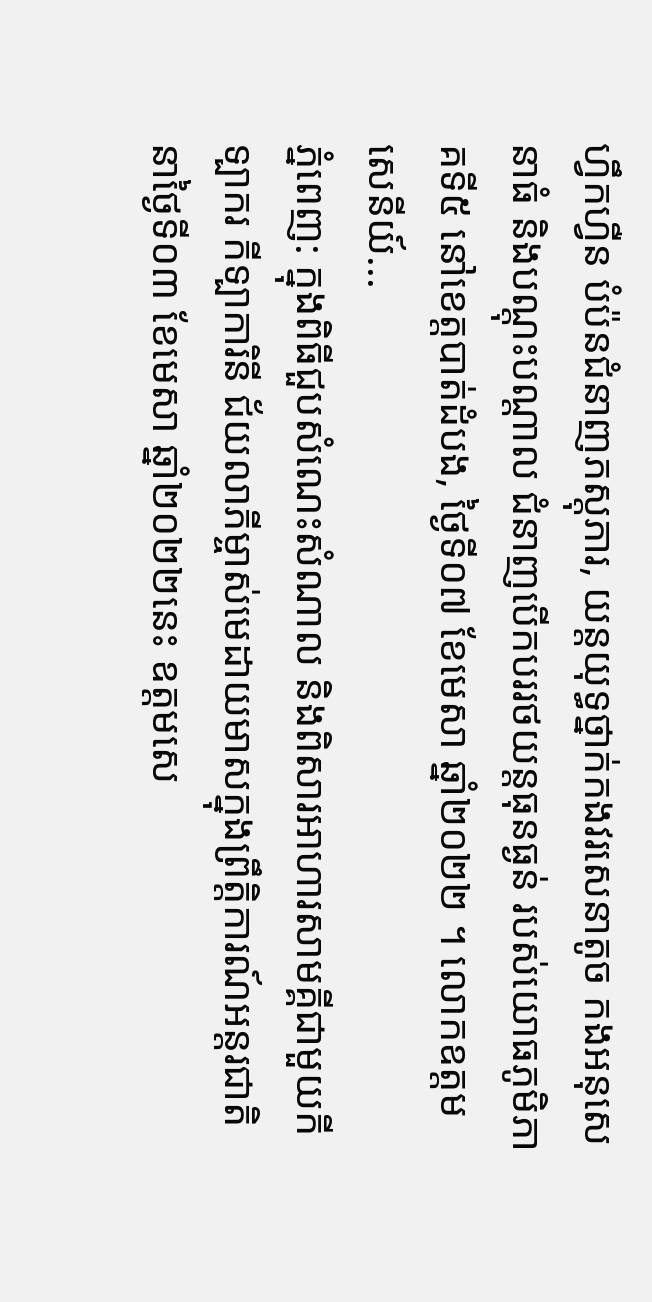ហ្វឹកហ្វឺន បំប៉នជំនាញភស្តុភារ, យន្តយុទ្ធថ្នាក់កងវរសេនាតូច កងអនុសេនាធំ និងបណ្តុះបណ្តាល ជំនាញបើកបររថយន្តធុនធ្ងន់ របស់យោធភូមិភាគទី៥ នៅខេត្តបាត់ដំបង, ថ្ងៃទី០៧ ខែមេសា ឆ្នាំ២០២២ ។ លោកឧត្តមសេនីយ៍...
ភ្នំពេញ: ក្នុងពិធីជួបសំណេះសំណាល និងពិសារអាហារសាមគ្គីជាមួយកីទ្បាករ កីទ្បាការិនី ជ័យលាភីម្ចាស់មេដាយមាសក្នុងព្រឹត្តិការណ៍អន្តរជាតិ នាថ្ងៃទី០៣ ខែមេសា ឆ្នាំ២០២២នេះ ឧត្តមសេ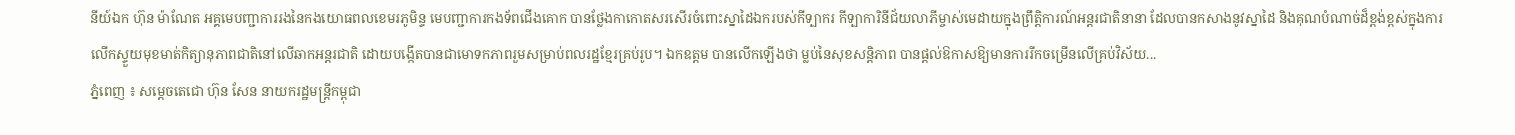នីយ៍ឯក ហ៊ុន ម៉ាណែត អគ្គមេបញ្ជាការរងនៃកងយោធពលខេមរភូមិន្ទ មេបញ្ជាការកងទ័ពជើងគោក បានថ្លែងកាកោតសរសើរចំពោះស្នាដៃឯករបស់កីទ្បាករ កីទ្បាការិនីជ័យលាភីម្ចាស់មេដាយក្នុងព្រឹត្តិការណ៍អន្តរជាតិនានា ដែលបានកសាងនូវស្នាដៃ និងគុណបំណាច់ដ៏ខ្ពង់ខ្ពស់ក្នុងការលើកស្ទួយមុខមាត់កិត្យានុភាពជាតិនៅលើឆាកអន្តរជាតិ ដោយបង្កើតបានជាមោទកភាពរួមសម្រាប់ពលរដ្ឋខ្មែរគ្រប់រូប។ ឯកឧត្តម បានលើកឡើងថា ម្លប់នៃសុខសន្តិភាព បានផ្តល់ឱកាសឱ្យមានការរីកចម្រើនលើគ្រប់វិស័យ...
ភ្នំពេញ ៖ សម្តេចតេជោ ហ៊ុន សែន នាយករដ្ឋមន្រ្តីកម្ពុជា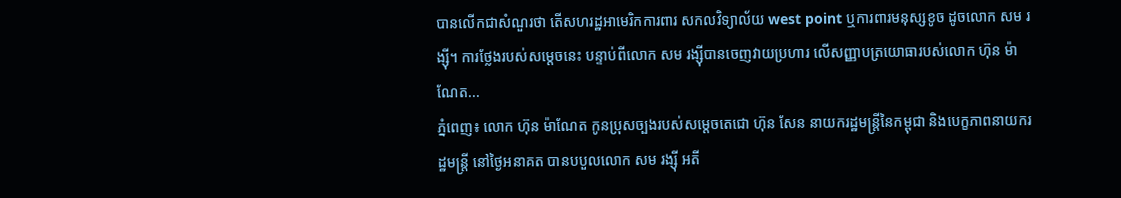បានលើកជាសំណួរថា តើសហរដ្ឋអាមេរិកការពារ សកលវិទ្យាល័យ west point ឬការពារមនុស្សខូច ដូចលោក សម រង្ស៊ី។ ការថ្លែងរបស់សម្តេចនេះ បន្ទាប់ពីលោក សម រង្ស៊ីបានចេញវាយប្រហារ លើសញ្ញាបត្រយោធារបស់លោក ហ៊ុន ម៉ាណែត...
ភ្នំពេញ៖ លោក ហ៊ុន ម៉ាណែត កូនប្រុសច្បងរបស់សម្ដេចតេជោ ហ៊ុន សែន នាយករដ្ឋមន្រ្តីនៃកម្ពុជា និងបេក្ខភាពនាយករដ្ឋមន្រ្តី នៅថ្ងៃអនាគត បានបបួលលោក សម រង្ស៊ី អតី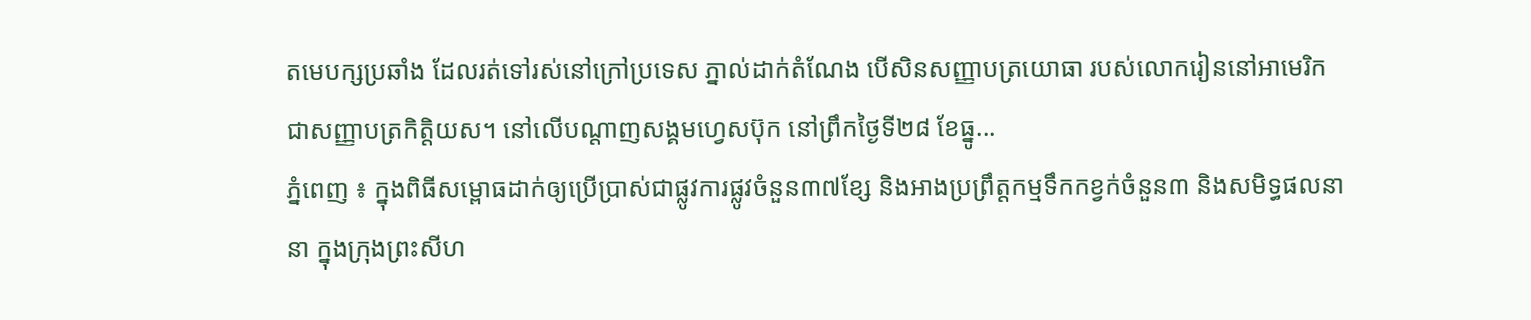តមេបក្សប្រឆាំង ដែលរត់ទៅរស់នៅក្រៅប្រទេស ភ្នាល់ដាក់តំណែង បើសិនសញ្ញាបត្រយោធា របស់លោករៀននៅអាមេរិក ជាសញ្ញាបត្រកិត្តិយស។ នៅលើបណ្ដាញសង្គមហ្វេសប៊ុក នៅព្រឹកថ្ងៃទី២៨ ខែធ្នូ...
ភ្នំពេញ ៖ ក្នុងពិធីសម្ពោធដាក់ឲ្យប្រើប្រាស់ជាផ្លូវការផ្លូវចំនួន៣៧ខ្សែ និងអាងប្រព្រឹត្តកម្មទឹកកខ្វក់ចំនួន៣ និងសមិទ្ធផលនានា ក្នុងក្រុងព្រះសីហ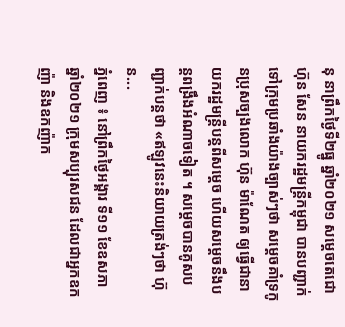នុ នាព្រឹកថ្ងៃទី២ធ្នូ ឆ្នាំ២០២១ សម្តេចតេជោ ហ៊ុន សែន នាយករដ្ឋមន្រ្តីកម្ពុជា បានបញ្ជាក់ទៅក្រុមប្រឆាំងយ៉ាងច្បាស់ៗថា សម្តេចគាំទ្រកូនប្រុសច្បងលោក ហ៊ុន ម៉ាណែត ឲ្យធ្វើជានាយករដ្ឋមន្ត្រីបន្តពីសម្តេច ហើយសម្តេចនឹងបន្តពង្រឹងអំណាចទៀត ។ សម្តេចបានគូសបញ្ជាក់បន្តថា «ឥឡូវនេះនិយាយត្រង់ៗថា ហ៊ុន...
ភ្នំពេញ ៖ នៅព្រឹកថ្ងៃអង្គារ ទី១១ ខែឧសភា ឆ្នាំ២០២១ ក្រុមសប្បុរសជន ដែលជាអ្នកឧកញ៉ា និងឧកញ៉ាក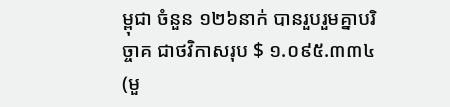ម្ពុជា ចំនួន ១២៦នាក់ បានរួបរួមគ្នាបរិច្ចាគ ជាថវិកាសរុប $ ១.០៩៥.៣៣៤ (មួ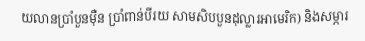យលានប្រាំបួនម៉ឺន ប្រាំពាន់បីរយ សាមសិបបួនដុល្លារអាមេរិក) និងសម្ភារ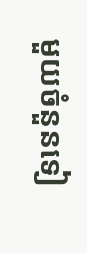មួយចំនួនទៀ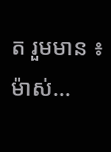ត រួមមាន ៖ ម៉ាស់...